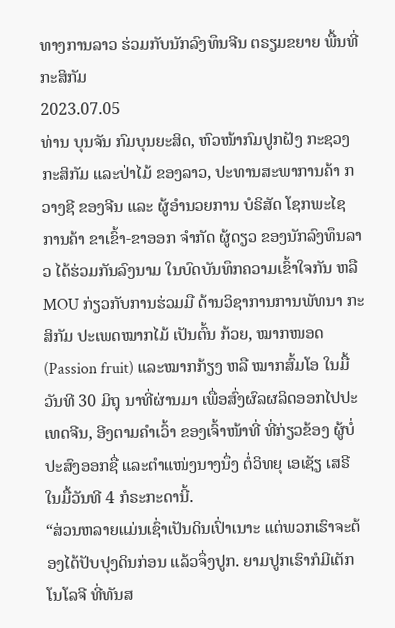ທາງການລາວ ຮ່ວມກັບນັກລົງທຶນຈີນ ຕຣຽມຂຍາຍ ພື້ນທີ່ກະສິກັມ
2023.07.05
ທ່ານ ບຸນຈັນ ກົມບຸນຍະສິດ, ຫົວໜ້າກົມປູກຝັງ ກະຊວງກະສິກັມ ແລະປ່າໄມ້ ຂອງລາວ, ປະທານສະພາການຄ້າ ກວາງຊີ ຂອງຈີນ ແລະ ຜູ້ອໍານວຍການ ບໍຣິສັດ ໂຊກພະໄຊ ການຄ້າ ຂາເຂົ້າ-ຂາອອກ ຈໍາກັດ ຜູ້ດຽວ ຂອງນັກລົງທຶນລາວ ໄດ້ຮ່ວມກັນລົງນາມ ໃນບົດບັນທຶກຄວາມເຂົ້າໃຈກັນ ຫລື MOU ກ່ຽວກັບການຮ່ວມມື ດ້ານວິຊາການການພັທນາ ກະສິກັມ ປະເພດໝາກໄມ້ ເປັນຕົ້ນ ກ້ວຍ, ໝາກໜອດ (Passion fruit) ແລະໝາກກ້ຽງ ຫລື ໝາກສົ້ມໂອ ໃນມື້ວັນທີ 30 ມິຖຸ ນາທີ່ຜ່ານມາ ເພື່ອສົ່ງຜົລຜລິດອອກໄປປະເທດຈີນ, ອີງຕາມຄໍາເວົ້າ ຂອງເຈົ້າໜ້າທີ່ ທີ່ກ່ຽວຂ້ອງ ຜູ້ບໍ່ປະສົງອອກຊື່ ແລະຕໍາແໜ່ງນາງນຶ່ງ ຕໍ່ວິທຍຸ ເອເຊັຽ ເສຣີ ໃນມື້ວັນທີ 4 ກໍຣະກະດານີ້.
“ສ່ວນຫລາຍແມ່ນເຊົ່າເປັນດິນເປົ່າເນາະ ແຕ່ພວກເຮົາຈະຕ້ອງໄດ້ປັບປຸງດິນກ່ອນ ແລ້ວຈຶ່ງປູກ. ຍາມປູກເຮົາກໍມີເຕັກໂນໂລຈີ ທີ່ທັນສ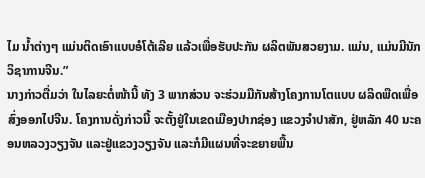ໄມ ນໍ້າຕ່າງໆ ແມ່ນຕິດເອົາແບບອໍໂຕ້ເລີຍ ແລ້ວເພື່ອຮັບປະກັນ ຜລິຕພັນສວຍງາມ. ແມ່ນ, ແມ່ນມີນັກວິຊາການຈີນ.”
ນາງກ່າວຕື່ມວ່າ ໃນໄລຍະຕໍ່ໜ້ານີ້ ທັງ 3 ພາກສ່ວນ ຈະຮ່ວມມືກັນສ້າງໂຄງການໂຕແບບ ຜລິດພືດເພື່ອສົ່ງອອກໄປຈີນ. ໂຄງການດັ່ງກ່າວນີ້ ຈະຕັ້ງຢູ່ໃນເຂດເມືອງປາກຊ່ອງ ແຂວງຈໍາປາສັກ, ຢູ່ຫລັກ 40 ນະຄອນຫລວງວຽງຈັນ ແລະຢູ່ແຂວງວຽງຈັນ ແລະກໍມີແຜນທີ່ຈະຂຍາຍພື້ນ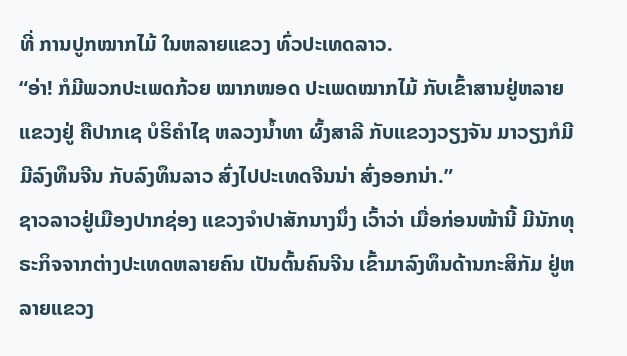ທີ່ ການປູກໝາກໄມ້ ໃນຫລາຍແຂວງ ທົ່ວປະເທດລາວ.
“ອ່າ! ກໍມີພວກປະເພດກ້ວຍ ໝາກໜອດ ປະເພດໝາກໄມ້ ກັບເຂົ້າສານຢູ່ຫລາຍແຂວງຢູ່ ຄືປາກເຊ ບໍຣິຄໍາໄຊ ຫລວງນໍ້າທາ ຜົ້ງສາລີ ກັບແຂວງວຽງຈັນ ມາວຽງກໍມີ ມີລົງທຶນຈີນ ກັບລົງທຶນລາວ ສົ່ງໄປປະເທດຈີນນ່າ ສົ່ງອອກນ່າ.”
ຊາວລາວຢູ່ເມືອງປາກຊ່ອງ ແຂວງຈໍາປາສັກນາງນຶ່ງ ເວົ້າວ່າ ເມື່ອກ່ອນໜ້ານີ້ ມີນັກທຸຣະກິຈຈາກຕ່າງປະເທດຫລາຍຄົນ ເປັນຕົ້ນຄົນຈີນ ເຂົ້າມາລົງທຶນດ້ານກະສິກັມ ຢູ່ຫລາຍແຂວງ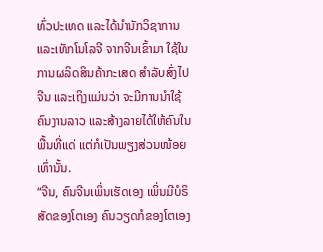ທົ່ວປະເທດ ແລະໄດ້ນໍານັກວິຊາການ ແລະເທັກໂນໂລຈີ ຈາກຈີນເຂົ້າມາ ໃຊ້ໃນການຜລິດສິນຄ້າກະເສດ ສໍາລັບສົ່ງໄປຈີນ ແລະເຖິງແມ່ນວ່າ ຈະມີການນໍາໃຊ້ຄົນງານລາວ ແລະສ້າງລາຍໄດ້ໃຫ້ຄົນໃນພື້ນທີ່ແດ່ ແຕ່ກໍເປັນພຽງສ່ວນໜ້ອຍເທົ່ານັ້ນ.
“ຈີນ, ຄົນຈີນເພິ່ນເຮັດເອງ ເພິ່ນມີບໍຣິສັດຂອງໂຕເອງ ຄົນວຽດກໍຂອງໂຕເອງ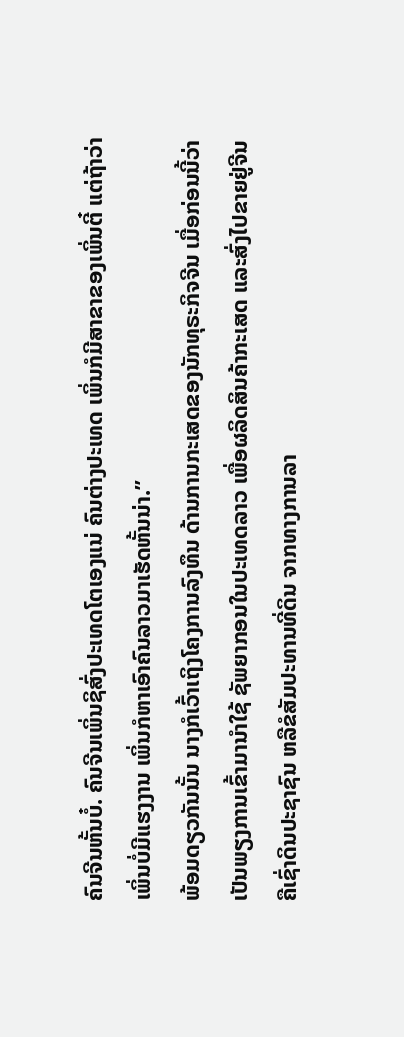ຄົນຈີນຫັ້ນບໍ໋. ຄົນຈີນເພິ່ນຊິສົ່ງປະເທດໂຕເອງແນ່ ຄົນຕ່າງປະເທດ ເພິ່ນກໍມີສາຂາຂອງເພິ່ນຕີ໋ ແຕ່ຖ້າວ່າເພິ່ນບໍ່ມີແຮງງານ ເພິ່ນກໍຫາເອົາຄົນລາວມາເຮັດຫັ້ນນ່າ.”
ພ້ອມດຽວກັນນັ້ນ ນາງກໍເວົ້າເຖິງໂຄງການລົງທຶນ ດ້ານການກະເສດຂອງນັກທຸຣະກິຈຈີນ ເມື່ອກ່ອນນີ້ວ່າ ເປັນພຽງການເຂົ້າມານໍາໃຊ້ ຊັພຍາກອນໃນປະເທດລາວ ເພື່ອຜລິດສິນຄ້າກະເສດ ແລະສົ່ງໄປຂາຍຢູ່ຈີນ ຄືເຊົ່າດິນປະຊາຊົນ ຫລືຂໍສັມປະທານທີ່ດິນ ຈາກທາງການລາ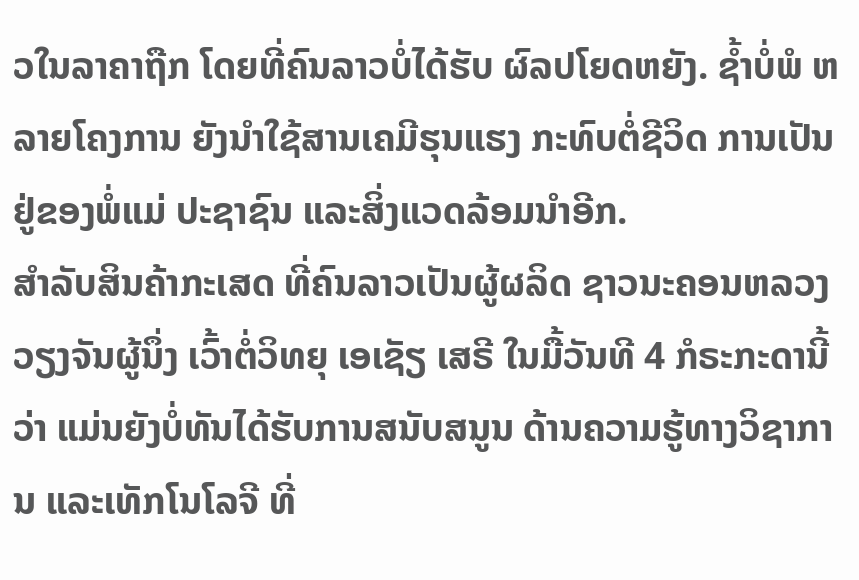ວໃນລາຄາຖືກ ໂດຍທີ່ຄົນລາວບໍ່ໄດ້ຮັບ ຜົລປໂຍດຫຍັງ. ຊໍ້າບໍ່ພໍ ຫລາຍໂຄງການ ຍັງນໍາໃຊ້ສານເຄມີຮຸນແຮງ ກະທົບຕໍ່ຊີວິດ ການເປັນຢູ່ຂອງພໍ່ແມ່ ປະຊາຊົນ ແລະສິ່ງແວດລ້ອມນໍາອີກ.
ສໍາລັບສິນຄ້າກະເສດ ທີ່ຄົນລາວເປັນຜູ້ຜລິດ ຊາວນະຄອນຫລວງວຽງຈັນຜູ້ນຶ່ງ ເວົ້າຕໍ່ວິທຍຸ ເອເຊັຽ ເສຣີ ໃນມື້ວັນທີ 4 ກໍຣະກະດານີ້ວ່າ ແມ່ນຍັງບໍ່ທັນໄດ້ຮັບການສນັບສນູນ ດ້ານຄວາມຮູ້ທາງວິຊາການ ແລະເທັກໂນໂລຈີ ທີ່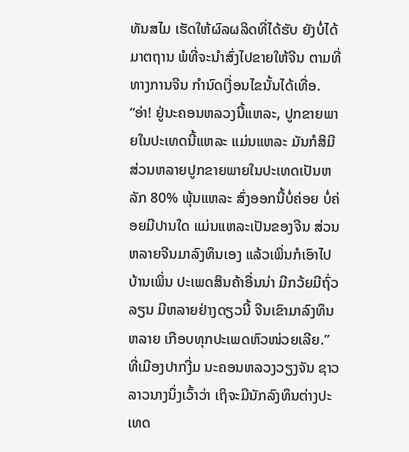ທັນສໄມ ເຮັດໃຫ້ຜົລຜລິດທີ່ໄດ້ຮັບ ຍັງບໍ່ໄດ້ມາຕຖານ ພໍທີ່ຈະນໍາສົ່ງໄປຂາຍໃຫ້ຈີນ ຕາມທີ່ທາງການຈີນ ກໍານົດເງື່ອນໄຂນັ້ນໄດ້ເທື່ອ.
“ອ່າ! ຢູ່ນະຄອນຫລວງນີ້ແຫລະ, ປູກຂາຍພາຍໃນປະເທດນີ້ແຫລະ ແມ່ນແຫລະ ມັນກໍສິມີ ສ່ວນຫລາຍປູກຂາຍພາຍໃນປະເທດເປັນຫລັກ 80% ພຸ້ນແຫລະ ສົ່ງອອກນີ້ບໍ່ຄ່ອຍ ບໍ່ຄ່ອຍມີປານໃດ ແມ່ນແຫລະເປັນຂອງຈີນ ສ່ວນຫລາຍຈີນມາລົງທຶນເອງ ແລ້ວເພິ່ນກໍເອົາໄປບ້ານເພິ່ນ ປະເພດສິນຄ້າອື່ນນ່າ ມີກວ້ຍມີຖົ່ວລຽນ ມີຫລາຍຢ່າງດຽວນີ້ ຈີນເຂົາມາລົງທຶນຫລາຍ ເກືອບທຸກປະເພດຫົວໜ່ວຍເລີຍ.”
ທີ່ເມືອງປາກງື່ມ ນະຄອນຫລວງວຽງຈັນ ຊາວລາວນາງນຶ່ງເວົ້າວ່າ ເຖິຈະມີນັກລົງທຶນຕ່າງປະເທດ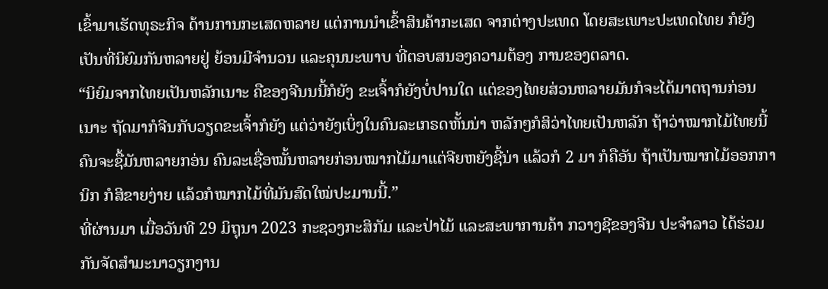ເຂົ້າມາເຮັດທຸຣະກິຈ ດ້ານການກະເສດຫລາຍ ແຕ່ການນໍາເຂົ້າສິນຄ້າກະເສດ ຈາກຕ່າງປະເທດ ໂດຍສະເພາະປະເທດໄທຍ ກໍຍັງເປັນທີ່ນິຍົມກັນຫລາຍຢູ່ ຍ້ອນມີຈໍານວນ ແລະຄຸນນະພາບ ທີ່ຕອບສນອງຄວາມຕ້ອງ ການຂອງຕລາດ.
“ນິຍົມຈາກໄທຍເປັນຫລັກເນາະ ຄືຂອງຈີນນນີ້ກໍຍັງ ຂະເຈົ້າກໍຍັງບໍ່ປານໃດ ແຕ່ຂອງໄທຍສ່ວນຫລາຍມັນກໍຈະໄດ້ມາຕຖານກ່ອນເນາະ ຖັດມາກໍຈີນກັບວຽດຂະເຈົ້າກໍຍັງ ແຕ່ວ່າຍັງເບິ່ງໃນຄົນລະເກຣດຫັ້ນນ່າ ຫລັກໆກໍສິວ່າໄທຍເປັນຫລັກ ຖ້າວ່າໝາກໄມ້ໄທຍນີ້ ຄົນຈະຊື້ມັນຫລາຍກອ່ນ ຄົນລະເຊື່ອໝັ້ນຫລາຍກ່ອນໝາກໄມ້ມາແຕ່ຈີຍຫຍັງຊີ້ນ່າ ແລ້ວກໍ 2 ມາ ກໍຄືອັນ ຖ້າເປັນໝາກໄມ້ອອກການິກ ກໍສິຂາຍງ່າຍ ແລ້ວກໍໝາກໄມ້ທີ່ມັນສົດໃໝ່ປະມານນີ້.”
ທີ່ຜ່ານມາ ເມື່ອວັນທີ 29 ມິຖຸນາ 2023 ກະຊວງກະສິກັມ ແລະປ່າໄມ້ ແລະສະພາການຄ້າ ກວາງຊີຂອງຈີນ ປະຈໍາລາວ ໄດ້ຮ່ວມກັນຈັດສໍາມະນາວຽກງານ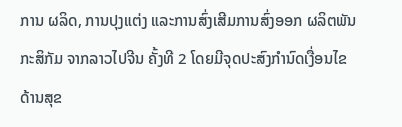ການ ຜລິດ, ການປຸງແຕ່ງ ແລະການສົ່ງເສີມການສົ່ງອອກ ຜລິຕພັນກະສິກັມ ຈາກລາວໄປຈີນ ຄັ້ງທີ 2 ໂດຍມີຈຸດປະສົງກໍານົດເງື່ອນໄຂດ້ານສຸຂ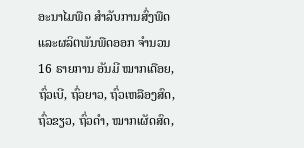ອະນາໄມພືດ ສໍາລັບການສົ່ງພືດ ແລະຜລິຕພັນພືດອອກ ຈໍານວນ 16 ຣາຍການ ອັນມີ ໝາກເດືອຍ, ຖົ່ວເບີ, ຖົ່ວຍາວ, ຖົ່ວເຫລືອງສົດ, ຖົ່ວຂຽວ, ຖົ່ວດຳ, ໝາກເຜັດສົດ,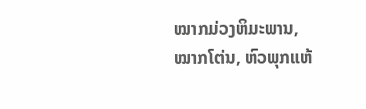ໝາກມ່ວງຫິມະພານ, ໝາກໂຕ່ນ, ຫົວພຸກແຫ້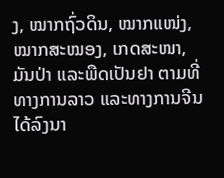ງ, ໝາກຖົ່ວດິນ, ໝາກແໜ່ງ, ໝາກສະໝອງ, ເກດສະໜາ, ມັນປ່າ ແລະພືດເປັນຢາ ຕາມທີ່ທາງການລາວ ແລະທາງການຈີນ ໄດ້ລົງນາ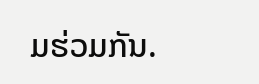ມຮ່ວມກັນ.